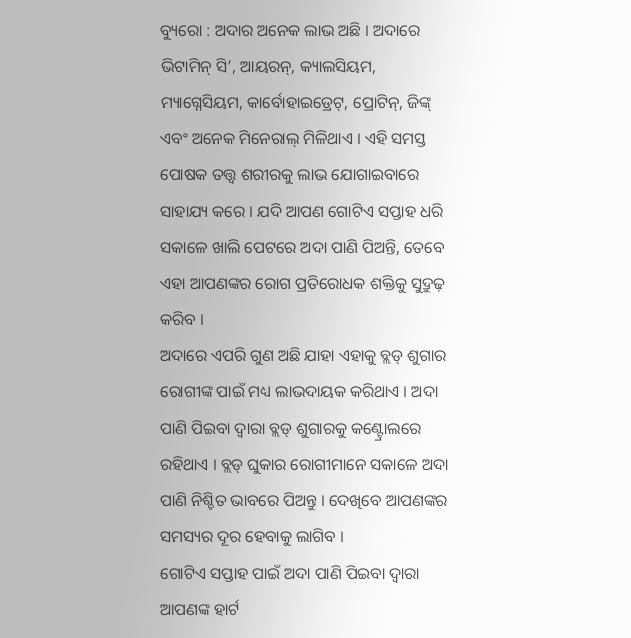ବ୍ୟୁରୋ : ଅଦାର ଅନେକ ଲାଭ ଅଛି । ଅଦାରେ ଭିଟାମିନ୍ ସି’, ଆୟରନ୍, କ୍ୟାଲସିୟମ, ମ୍ୟାଗ୍ନେସିୟମ, କାର୍ବୋହାଇଡ୍ରେଟ୍, ପ୍ରୋଟିନ୍, ଜିଙ୍କ୍ ଏବଂ ଅନେକ ମିନେରାଲ୍ ମିଳିଥାଏ । ଏହି ସମସ୍ତ ପୋଷକ ତତ୍ତ୍ବ ଶରୀରକୁ ଲାଭ ଯୋଗାଇବାରେ ସାହାଯ୍ୟ କରେ । ଯଦି ଆପଣ ଗୋଟିଏ ସପ୍ତାହ ଧରି ସକାଳେ ଖାଲି ପେଟରେ ଅଦା ପାଣି ପିଅନ୍ତି, ତେବେ ଏହା ଆପଣଙ୍କର ରୋଗ ପ୍ରତିରୋଧକ ଶକ୍ତିକୁ ସୁଦ୍ରୁଢ଼ କରିବ ।
ଅଦାରେ ଏପରି ଗୁଣ ଅଛି ଯାହା ଏହାକୁ ବ୍ଲଡ୍ ଶୁଗାର ରୋଗୀଙ୍କ ପାଇଁ ମଧ୍ୟ ଲାଭଦାୟକ କରିଥାଏ । ଅଦା ପାଣି ପିଇବା ଦ୍ବାରା ବ୍ଲଡ୍ ଶୁଗାରକୁ କଣ୍ଟ୍ରୋଲରେ ରହିଥାଏ । ବ୍ଲଡ୍ ଘୁକାର ରୋଗୀମାନେ ସକାଳେ ଅଦା ପାଣି ନିଶ୍ଚିତ ଭାବରେ ପିଅନ୍ତୁ । ଦେଖିବେ ଆପଣଙ୍କର ସମସ୍ୟର ଦୂର ହେବାକୁ ଲାଗିବ ।
ଗୋଟିଏ ସପ୍ତାହ ପାଇଁ ଅଦା ପାଣି ପିଇବା ଦ୍ବାରା ଆପଣଙ୍କ ହାର୍ଟ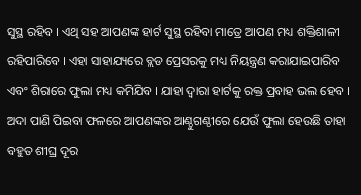ସୁସ୍ଥ ରହିବ । ଏଥି ସହ ଆପଣଙ୍କ ହାର୍ଟ ସୁସ୍ଥ ରହିବା ମାତ୍ରେ ଆପଣ ମଧ୍ୟ ଶକ୍ତିଶାଳୀ ରହିପାରିବେ । ଏହା ସାହାଯ୍ୟରେ ବ୍ଲଡ ପ୍ରେସରକୁ ମଧ୍ୟ ନିୟନ୍ତ୍ରଣ କରାଯାଇପାରିବ ଏବଂ ଶିରାରେ ଫୁଲା ମଧ୍ୟ କମିଯିବ । ଯାହା ଦ୍ବାରା ହାର୍ଟକୁ ରକ୍ତ ପ୍ରବାହ ଭଲ ହେବ ।
ଅଦା ପାଣି ପିଇବା ଫଳରେ ଆପଣଙ୍କର ଆଣ୍ଠୁଗଣ୍ଠୀରେ ଯେଉଁ ଫୁଲା ହେଉଛି ତାହା ବହୁତ ଶୀଘ୍ର ଦୂର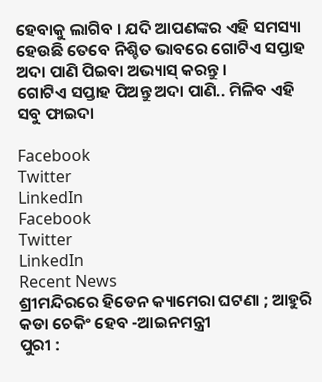ହେବାକୁ ଲାଗିବ । ଯଦି ଆପଣଙ୍କର ଏହି ସମସ୍ୟା ହେଉଛି ତେବେ ନିଶ୍ଚିତ ଭାବରେ ଗୋଟିଏ ସପ୍ତାହ ଅଦା ପାଣି ପିଇବା ଅଭ୍ୟାସ୍ କରନ୍ତୁ ।
ଗୋଟିଏ ସପ୍ତାହ ପିଅନ୍ତୁ ଅଦା ପାଣି.. ମିଳିବ ଏହି ସବୁ ଫାଇଦା

Facebook
Twitter
LinkedIn
Facebook
Twitter
LinkedIn
Recent News
ଶ୍ରୀମନ୍ଦିରରେ ହିଡେନ କ୍ୟାମେରା ଘଟଣା ; ଆହୁରି କଡା ଚେକିଂ ହେବ -ଆଇନମନ୍ତ୍ରୀ
ପୁରୀ :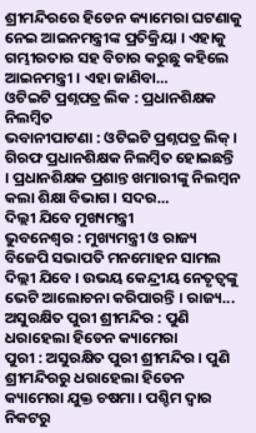ଶ୍ରୀମନ୍ଦିରରେ ହିଡେନ କ୍ୟାମେରା ଘଟଣାକୁ ନେଇ ଆଇନମନ୍ତ୍ରୀଙ୍କ ପ୍ରତିକ୍ରିୟା । ଏହାକୁ ଗମ୍ଭୀରତାର ସହ ବିଚାର କରୁଛୁ କହିଲେ ଆଇନମନ୍ତ୍ରୀ । ଏହା ଜାଣିବା...
ଓଟିଇଟି ପ୍ରଶ୍ନପତ୍ର ଲିକ : ପ୍ରଧାନଶିକ୍ଷକ ନିଲମ୍ବିତ
ଭବାନୀପାଟଣା : ଓଟିଇଟି ପ୍ରଶ୍ନପତ୍ର ଲିକ୍ । ଗିରଫ ପ୍ରଧାନଶିକ୍ଷକ ନିଲମ୍ବିତ ହୋଇଛନ୍ତି । ପ୍ରଧାନଶିକ୍ଷକ ପ୍ରଶାନ୍ତ ଖମାରୀଙ୍କୁ ନିଲମ୍ବନ କଲା ଶିକ୍ଷା ବିଭାଗ । ସଦର...
ଦିଲ୍ଲୀ ଯିବେ ମୁଖ୍ୟମନ୍ତ୍ରୀ
ଭୁବନେଶ୍ୱର : ମୁଖ୍ୟମନ୍ତ୍ରୀ ଓ ରାଜ୍ୟ ବିଜେପି ସଭାପତି ମନମୋହନ ସାମଲ ଦିଲ୍ଲୀ ଯିବେ । ଉଭୟ କେନ୍ଦ୍ରୀୟ ନେତୃତ୍ୱଙ୍କୁ ଭେଟି ଆଲୋଚନା କରିପାରନ୍ତି । ରାଜ୍ୟ...
ଅସୁରକ୍ଷିତ ପୁରୀ ଶ୍ରୀମନ୍ଦିର : ପୁଣି ଧରାହେଲା ହିଡେନ କ୍ୟାମେରା
ପୁରୀ : ଅସୁରକ୍ଷିତ ପୁରୀ ଶ୍ରୀମନ୍ଦିର । ପୁଣି ଶ୍ରୀମନ୍ଦିରରୁ ଧରାହେଲା ହିଡେନ କ୍ୟାମେରା ଯୁକ୍ତ ଚଷମା । ପଶ୍ଚିମ ଦ୍ୱାର ନିକଟରୁ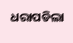ଧରାପଡିଲା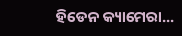ହିଡେନ କ୍ୟାମେରା...